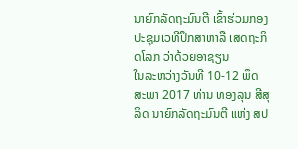ນາຍົກລັດຖະມົນຕີ ເຂົ້າຮ່ວມກອງປະຊຸມເວທີປຶກສາຫາລື ເສດຖະກິດໂລກ ວ່າດ້ວຍອາຊຽນ
ໃນລະຫວ່າງວັນທີ 10-12 ພຶດສະພາ 2017 ທ່ານ ທອງລຸນ ສີສຸລິດ ນາຍົກລັດຖະມົນຕີ ແຫ່ງ ສປ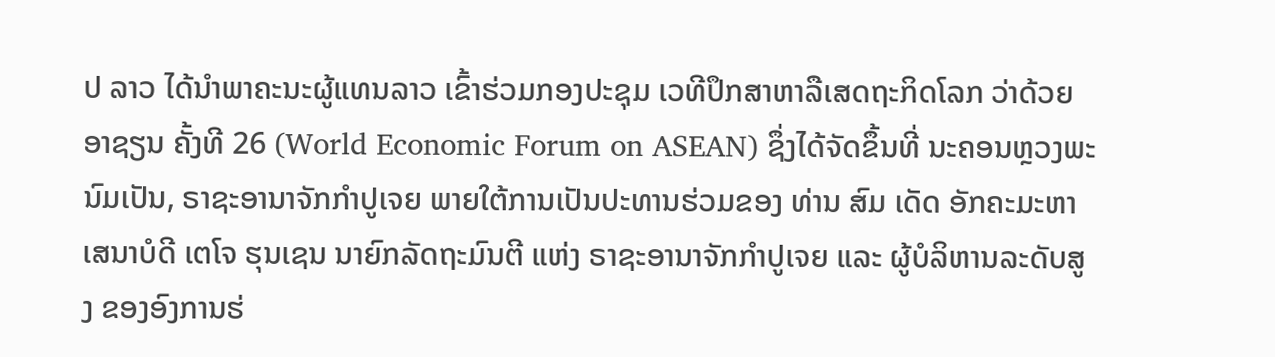ປ ລາວ ໄດ້ນຳພາຄະນະຜູ້ແທນລາວ ເຂົ້າຮ່ວມກອງປະຊຸມ ເວທີປຶກສາຫາລືເສດຖະກິດໂລກ ວ່າດ້ວຍອາຊຽນ ຄັ້ງທີ 26 (World Economic Forum on ASEAN) ຊຶ່ງໄດ້ຈັດຂຶ້ນທີ່ ນະຄອນຫຼວງພະນົມເປັນ, ຣາຊະອານາຈັກກໍາປູເຈຍ ພາຍໃຕ້ການເປັນປະທານຮ່ວມຂອງ ທ່ານ ສົມ ເດັດ ອັກຄະມະຫາເສນາບໍດີ ເຕໂຈ ຮຸນເຊນ ນາຍົກລັດຖະມົນຕີ ແຫ່ງ ຣາຊະອານາຈັກກຳປູເຈຍ ແລະ ຜູ້ບໍລິຫານລະດັບສູງ ຂອງອົງການຮ່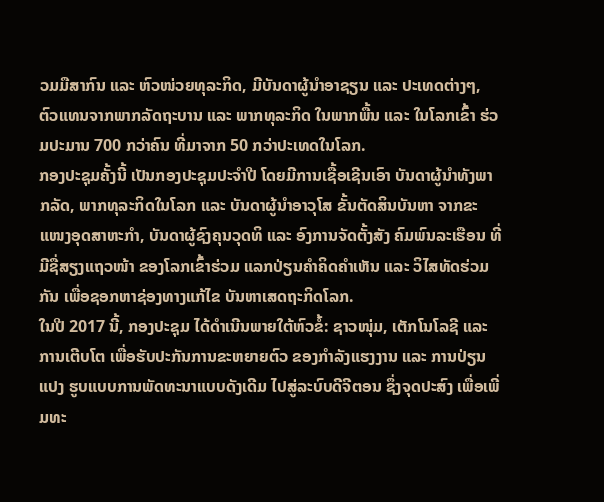ວມມືສາກົນ ແລະ ຫົວໜ່ວຍທຸລະກິດ, ມີບັນດາຜູ້ນຳອາຊຽນ ແລະ ປະເທດຕ່າງໆ, ຕົວແທນຈາກພາກລັດຖະບານ ແລະ ພາກທຸລະກິດ ໃນພາກພື້ນ ແລະ ໃນໂລກເຂົ້າ ຮ່ວມປະມານ 700 ກວ່າຄົນ ທີ່ມາຈາກ 50 ກວ່າປະເທດໃນໂລກ.
ກອງປະຊຸມຄັ້ງນີ້ ເປັນກອງປະຊຸມປະຈຳປີ ໂດຍມີການເຊື້ອເຊີນເອົາ ບັນດາຜູ້ນຳທັງພາກລັດ, ພາກທຸລະກິດໃນໂລກ ແລະ ບັນດາຜູ້ນຳອາວຸໂສ ຂັ້ນຕັດສິນບັນຫາ ຈາກຂະແໜງອຸດສາຫະກຳ, ບັນດາຜູ້ຊົງຄຸນວຸດທິ ແລະ ອົງການຈັດຕັ້ງສັງ ຄົມພົນລະເຮືອນ ທີ່ມີຊື່ສຽງແຖວໜ້າ ຂອງໂລກເຂົ້າຮ່ວມ ແລກປ່ຽນຄຳຄິດຄຳເຫັນ ແລະ ວິໄສທັດຮ່ວມກັນ ເພື່ອຊອກຫາຊ່ອງທາງແກ້ໄຂ ບັນຫາເສດຖະກິດໂລກ.
ໃນປີ 2017 ນີ້, ກອງປະຊຸມ ໄດ້ດຳເນີນພາຍໃຕ້ຫົວຂໍ້: ຊາວໜຸ່ມ, ເຕັກໂນໂລຊີ ແລະ ການເຕີບໂຕ ເພື່ອຮັບປະກັນການຂະຫຍາຍຕົວ ຂອງກຳລັງແຮງງານ ແລະ ການປ່ຽນແປງ ຮູບແບບການພັດທະນາແບບດັງເດີມ ໄປສູ່ລະບົບດີຈີຕອນ ຊຶ່ງຈຸດປະສົງ ເພື່ອເພີ່ມທະ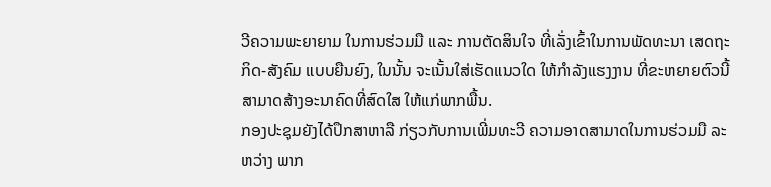ວີຄວາມພະຍາຍາມ ໃນການຮ່ວມມື ແລະ ການຕັດສິນໃຈ ທີ່ເລັ່ງເຂົ້າໃນການພັດທະນາ ເສດຖະກິດ-ສັງຄົມ ແບບຍືນຍົງ, ໃນນັ້ນ ຈະເນັ້ນໃສ່ເຮັດແນວໃດ ໃຫ້ກຳລັງແຮງງານ ທີ່ຂະຫຍາຍຕົວນີ້ ສາມາດສ້າງອະນາຄົດທີ່ສົດໃສ ໃຫ້ແກ່ພາກພື້ນ.
ກອງປະຊຸມຍັງໄດ້ປຶກສາຫາລື ກ່ຽວກັບການເພີ່ມທະວີ ຄວາມອາດສາມາດໃນການຮ່ວມມື ລະຫວ່າງ ພາກ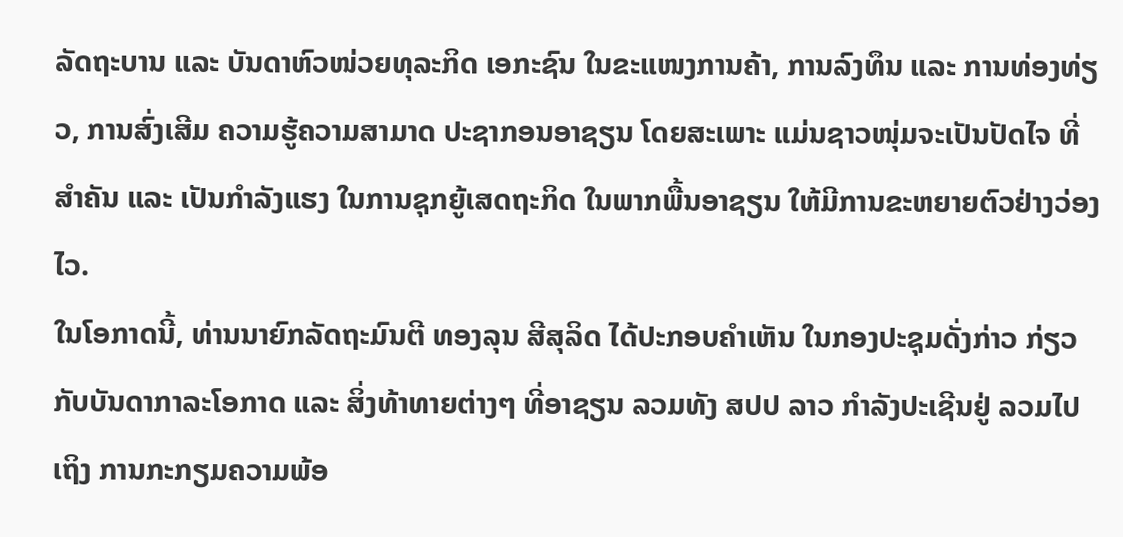ລັດຖະບານ ແລະ ບັນດາຫົວໜ່ວຍທຸລະກິດ ເອກະຊົນ ໃນຂະແໜງການຄ້າ, ການລົງທຶນ ແລະ ການທ່ອງທ່ຽວ, ການສົ່ງເສີມ ຄວາມຮູ້ຄວາມສາມາດ ປະຊາກອນອາຊຽນ ໂດຍສະເພາະ ແມ່ນຊາວໜຸ່ມຈະເປັນປັດໄຈ ທີ່ສຳຄັນ ແລະ ເປັນກຳລັງແຮງ ໃນການຊຸກຍູ້ເສດຖະກິດ ໃນພາກພື້ນອາຊຽນ ໃຫ້ມີການຂະຫຍາຍຕົວຢ່າງວ່ອງໄວ.
ໃນໂອກາດນີ້, ທ່ານນາຍົກລັດຖະມົນຕີ ທອງລຸນ ສີສຸລິດ ໄດ້ປະກອບຄຳເຫັນ ໃນກອງປະຊຸມດັ່ງກ່າວ ກ່ຽວກັບບັນດາກາລະໂອກາດ ແລະ ສິ່ງທ້າທາຍຕ່າງໆ ທີ່ອາຊຽນ ລວມທັງ ສປປ ລາວ ກຳລັງປະເຊີນຢູ່ ລວມໄປເຖິງ ການກະກຽມຄວາມພ້ອ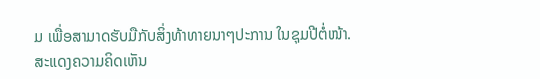ມ ເພື່ອສາມາດຮັບມືກັບສິ່ງທ້າທາຍນາໆປະການ ໃນຊຸມປີຕໍ່ໜ້າ.
ສະແດງຄວາມຄິດເຫັນ